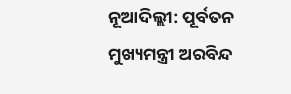ନୂଆଦିଲ୍ଲୀ: ପୂର୍ବତନ ମୁଖ୍ୟମନ୍ତ୍ରୀ ଅରବିନ୍ଦ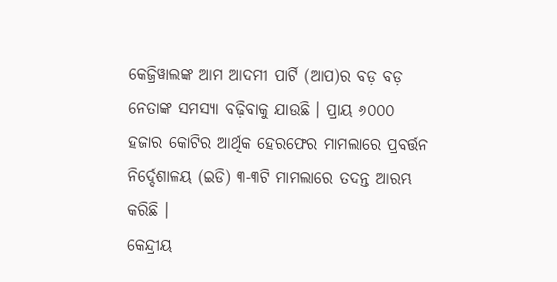କେଜ୍ରିୱାଲଙ୍କ ଆମ ଆଦମୀ ପାର୍ଟି (ଆପ)ର ବଡ଼ ବଡ଼ ନେତାଙ୍କ ସମସ୍ୟା ବଢ଼ିବାକୁ ଯାଉଛି । ପ୍ରାୟ ୬୦୦୦ ହଜାର କୋଟିର ଆର୍ଥିକ ହେରଫେର ମାମଲାରେ ପ୍ରବର୍ତ୍ତନ ନିର୍ଦ୍ଦେଶାଳୟ (ଇଡି) ୩-୩ଟି ମାମଲାରେ ତଦନ୍ତ ଆରମ୍ଭ କରିଛି ।
କେନ୍ଦ୍ରୀୟ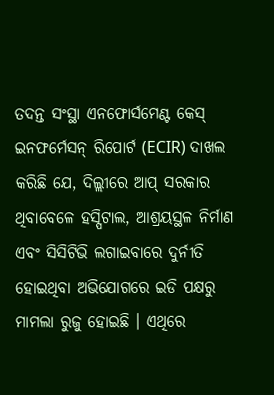ତଦନ୍ତ ସଂସ୍ଥା ଏନଫୋର୍ସମେଣ୍ଟ କେସ୍ ଇନଫର୍ମେସନ୍ ରିପୋର୍ଟ (ECIR) ଦାଖଲ କରିଛି ଯେ, ଦିଲ୍ଲୀରେ ଆପ୍ ସରକାର ଥିବାବେଳେ ହସ୍ପିଟାଲ, ଆଶ୍ରୟସ୍ଥଳ ନିର୍ମାଣ ଏବଂ ସିସିଟିଭି ଲଗାଇବାରେ ଦୁର୍ନୀତି ହୋଇଥିବା ଅଭିଯୋଗରେ ଇଡି ପକ୍ଷରୁ ମାମଲା ରୁଜୁ ହୋଇଛି । ଏଥିରେ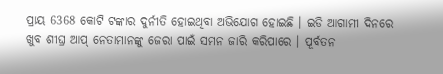ପ୍ରାୟ 6368 କୋଟି ଟଙ୍କାର ଦୁର୍ନୀତି ହୋଇଥିବା ଅଭିଯୋଗ ହୋଇଛି । ଇଡି ଆଗାମୀ ଦିନରେ ଖୁବ ଶୀଘ୍ର ଆପ୍ ନେତାମାନଙ୍କୁ ଜେରା ପାଇଁ ସମନ ଜାରି କରିପାରେ । ପୂର୍ବତନ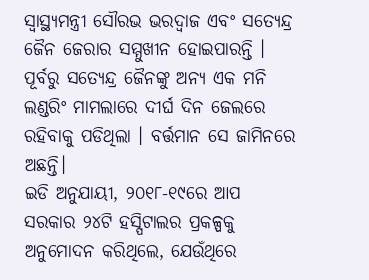ସ୍ୱାସ୍ଥ୍ୟମନ୍ତ୍ରୀ ସୌରଭ ଭରଦ୍ୱାଜ ଏବଂ ସତ୍ୟେନ୍ଦ୍ର ଜୈନ ଜେରାର ସମ୍ମୁଖୀନ ହୋଇପାରନ୍ତି । ପୂର୍ବରୁ ସତ୍ୟେନ୍ଦ୍ର ଜୈନଙ୍କୁ ଅନ୍ୟ ଏକ ମନି ଲଣ୍ଡରିଂ ମାମଲାରେ ଦୀର୍ଘ ଦିନ ଜେଲରେ ରହିବାକୁ ପଡିଥିଲା । ବର୍ତ୍ତମାନ ସେ ଜାମିନରେ ଅଛନ୍ତି।
ଇଡି ଅନୁଯାୟୀ, ୨୦୧୮-୧୯ରେ ଆପ ସରକାର ୨୪ଟି ହସ୍ପିଟାଲର ପ୍ରକଳ୍ପକୁ ଅନୁମୋଦନ କରିଥିଲେ, ଯେଉଁଥିରେ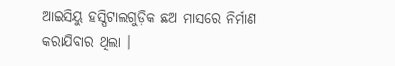ଆଇସିୟୁ ହସ୍ପିଟାଲଗୁଡ଼ିକ ଛଅ ମାସରେ ନିର୍ମାଣ କରାଯିବାର ଥିଲା ।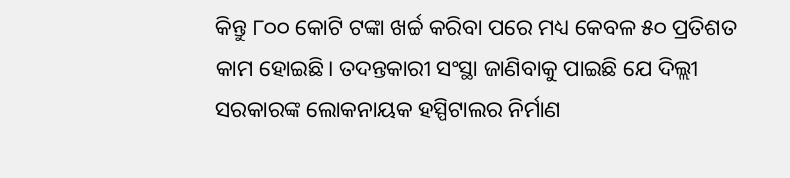କିନ୍ତୁ ୮୦୦ କୋଟି ଟଙ୍କା ଖର୍ଚ୍ଚ କରିବା ପରେ ମଧ୍ୟ କେବଳ ୫୦ ପ୍ରତିଶତ କାମ ହୋଇଛି। ତଦନ୍ତକାରୀ ସଂସ୍ଥା ଜାଣିବାକୁ ପାଇଛି ଯେ ଦିଲ୍ଲୀ ସରକାରଙ୍କ ଲୋକନାୟକ ହସ୍ପିଟାଲର ନିର୍ମାଣ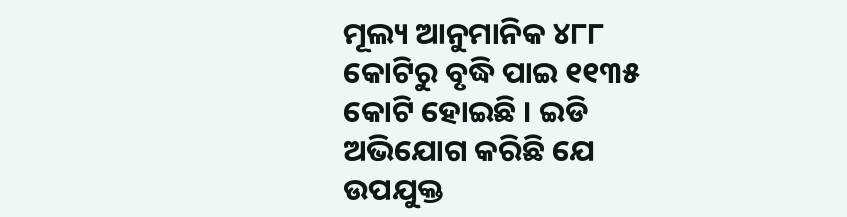ମୂଲ୍ୟ ଆନୁମାନିକ ୪୮୮ କୋଟିରୁ ବୃଦ୍ଧି ପାଇ ୧୧୩୫ କୋଟି ହୋଇଛି । ଇଡି ଅଭିଯୋଗ କରିଛି ଯେ ଉପଯୁକ୍ତ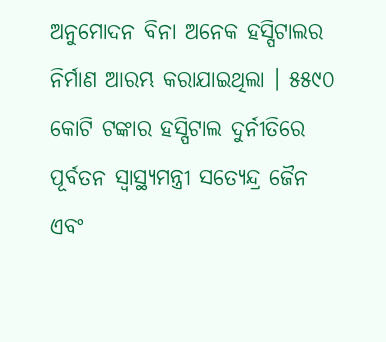ଅନୁମୋଦନ ବିନା ଅନେକ ହସ୍ପିଟାଲର ନିର୍ମାଣ ଆରମ୍ଭ କରାଯାଇଥିଲା । ୫୫୯୦ କୋଟି ଟଙ୍କାର ହସ୍ପିଟାଲ ଦୁର୍ନୀତିରେ ପୂର୍ବତନ ସ୍ୱାସ୍ଥ୍ୟମନ୍ତ୍ରୀ ସତ୍ୟେନ୍ଦ୍ର ଜୈନ ଏବଂ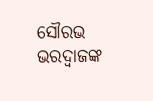ସୌରଭ ଭରଦ୍ୱାଜଙ୍କ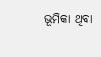ଭୂମିକା ଥିବା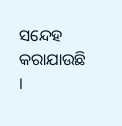ସନ୍ଦେହ କରାଯାଉଛି ।